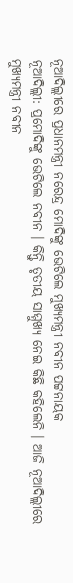ନୂଆଦିଲ୍ଲୀରେ ପ୍ରଧାନମନ୍ତ୍ରୀ ନରେନ୍ଦ୍ର ମୋଦିଙ୍କୁ ଭେଟିଲେ ମୁଖ୍ୟମନ୍ତ୍ରୀ ନବୀନ ପଟ୍ଟନାୟକ
ନୂଆଦିଲ୍ଲୀ: ପ୍ରମୋଦିଙ୍କୁ ଭେଟିଲେ ନବୀନ । କିନ୍ତୁି ତୃତୀୟ ସାମ୍ମୁଖ୍ୟ ନେଇ କିଛି କହିଲେନି । ଆଜି ନୂଆଦିଲ୍ଲୀରେ ମୁଖ୍ୟମନ୍ତ୍ରୀ ନବୀନ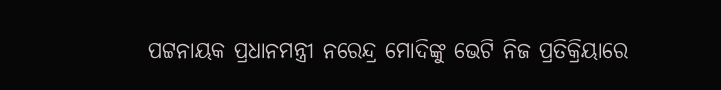ପଟ୍ଟନାୟକ ପ୍ରଧାନମନ୍ତ୍ରୀ ନରେନ୍ଦ୍ର ମୋଦିଙ୍କୁ ଭେଟି ନିଜ ପ୍ରତିକ୍ରିୟାରେ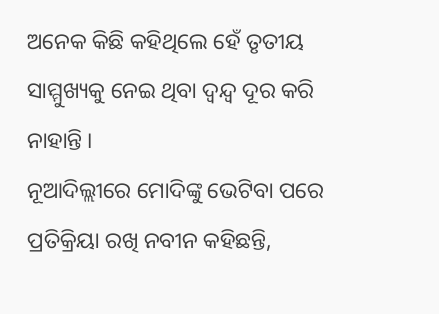ଅନେକ କିଛି କହିଥିଲେ ହେଁ ତୃତୀୟ ସାମ୍ମୁଖ୍ୟକୁ ନେଇ ଥିବା ଦ୍ୱନ୍ଦ୍ୱ ଦୂର କରି ନାହାନ୍ତି ।
ନୂଆଦିଲ୍ଲୀରେ ମୋଦିଙ୍କୁ ଭେଟିବା ପରେ ପ୍ରତିକ୍ରିୟା ରଖି ନବୀନ କହିଛନ୍ତି,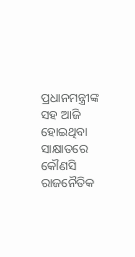ପ୍ରଧାନମନ୍ତ୍ରୀଙ୍କ ସହ ଆଜି ହୋଇଥିବା ସାକ୍ଷାତରେ କୌଣସି ରାଜନୈତିକ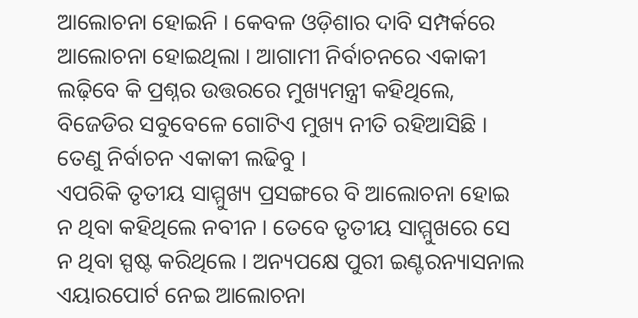ଆଲୋଚନା ହୋଇନି । କେବଳ ଓଡ଼ିଶାର ଦାବି ସମ୍ପର୍କରେ ଆଲୋଚନା ହୋଇଥିଲା । ଆଗାମୀ ନିର୍ବାଚନରେ ଏକାକୀ ଲଢ଼ିବେ କି ପ୍ରଶ୍ନର ଉତ୍ତରରେ ମୁଖ୍ୟମନ୍ତ୍ରୀ କହିଥିଲେ, ବିଜେଡିର ସବୁବେଳେ ଗୋଟିଏ ମୁଖ୍ୟ ନୀତି ରହିଆସିଛି । ତେଣୁ ନିର୍ବାଚନ ଏକାକୀ ଲଢିବୁ ।
ଏପରିକି ତୃତୀୟ ସାମ୍ମୁଖ୍ୟ ପ୍ରସଙ୍ଗରେ ବି ଆଲୋଚନା ହୋଇ ନ ଥିବା କହିଥିଲେ ନବୀନ । ତେବେ ତୃତୀୟ ସାମ୍ମୁଖରେ ସେ ନ ଥିବା ସ୍ପଷ୍ଟ କରିଥିଲେ । ଅନ୍ୟପକ୍ଷେ ପୁରୀ ଇଣ୍ଟରନ୍ୟାସନାଲ ଏୟାରପୋର୍ଟ ନେଇ ଆଲୋଚନା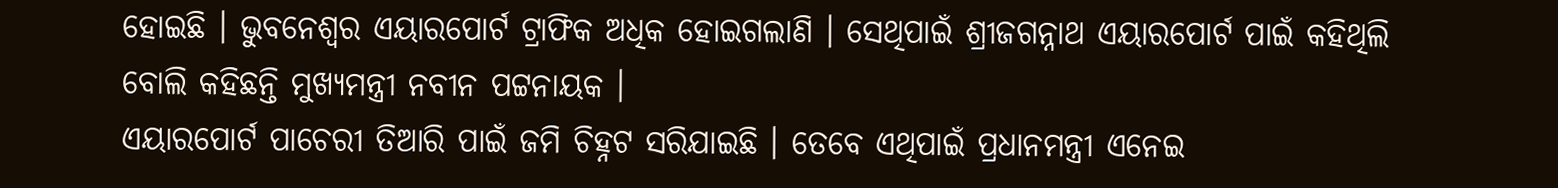ହୋଇଛି । ଭୁବନେଶ୍ୱର ଏୟାରପୋର୍ଟ ଟ୍ରାଫିକ ଅଧିକ ହୋଇଗଲାଣି । ସେଥିପାଇଁ ଶ୍ରୀଜଗନ୍ନାଥ ଏୟାରପୋର୍ଟ ପାଇଁ କହିଥିଲି ବୋଲି କହିଛନ୍ତି ମୁଖ୍ୟମନ୍ତ୍ରୀ ନବୀନ ପଟ୍ଟନାୟକ ।
ଏୟାରପୋର୍ଟ ପାଚେରୀ ତିଆରି ପାଇଁ ଜମି ଚିହ୍ନଟ ସରିଯାଇଛି । ତେବେ ଏଥିପାଇଁ ପ୍ରଧାନମନ୍ତ୍ରୀ ଏନେଇ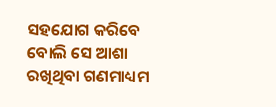ସହଯୋଗ କରିବେ ବୋଲି ସେ ଆଶା ରଖିଥିବା ଗଣମାଧ୍ୟମ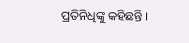ପ୍ରତିନିଧିଙ୍କୁ କହିଛନ୍ତି ।